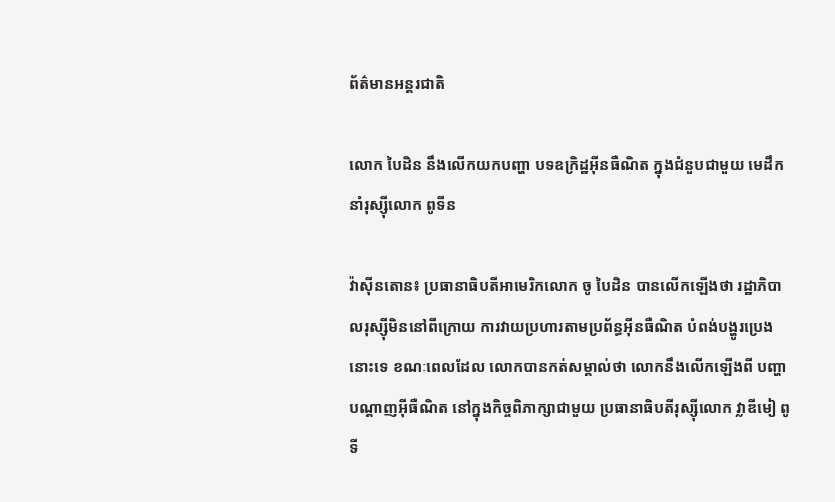ព័ត៌មានអន្តរជាតិ

លោក បៃដិន នឹងលើកយកបញ្ហា បទឧក្រិដ្ឋអ៊ីនធឺណិត ក្នុងជំនួបជាមួយ មេដឹកនាំរុស្ស៊ីលោក ពូទីន

វ៉ាស៊ីនតោន៖ ប្រធានាធិបតីអាមេរិកលោក ចូ បៃដិន បានលើកឡើងថា រដ្ឋាភិបាលរុស្ស៊ីមិននៅពីក្រោយ ការវាយប្រហារតាមប្រព័ន្ធអ៊ីនធឺណិត បំពង់បង្ហូរប្រេងនោះទេ ខណៈពេលដែល លោកបានកត់សម្គាល់ថា លោកនឹងលើកឡើងពី បញ្ហាបណ្តាញអ៊ីធឺណិត នៅក្នុងកិច្ចពិភាក្សាជាមួយ ប្រធានាធិបតីរុស្ស៊ីលោក វ្លាឌីមៀ ពូទី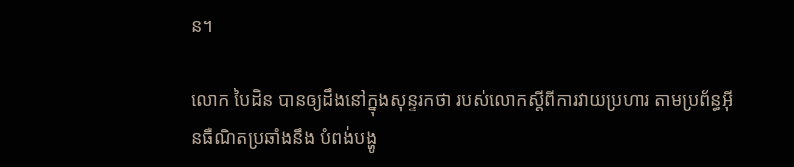ន។

លោក បៃដិន បានឲ្យដឹងនៅក្នុងសុន្ទរកថា របស់លោកស្តីពីការវាយប្រហារ តាមប្រព័ន្ធអ៊ីនធឺណិតប្រឆាំងនឹង បំពង់បង្ហូ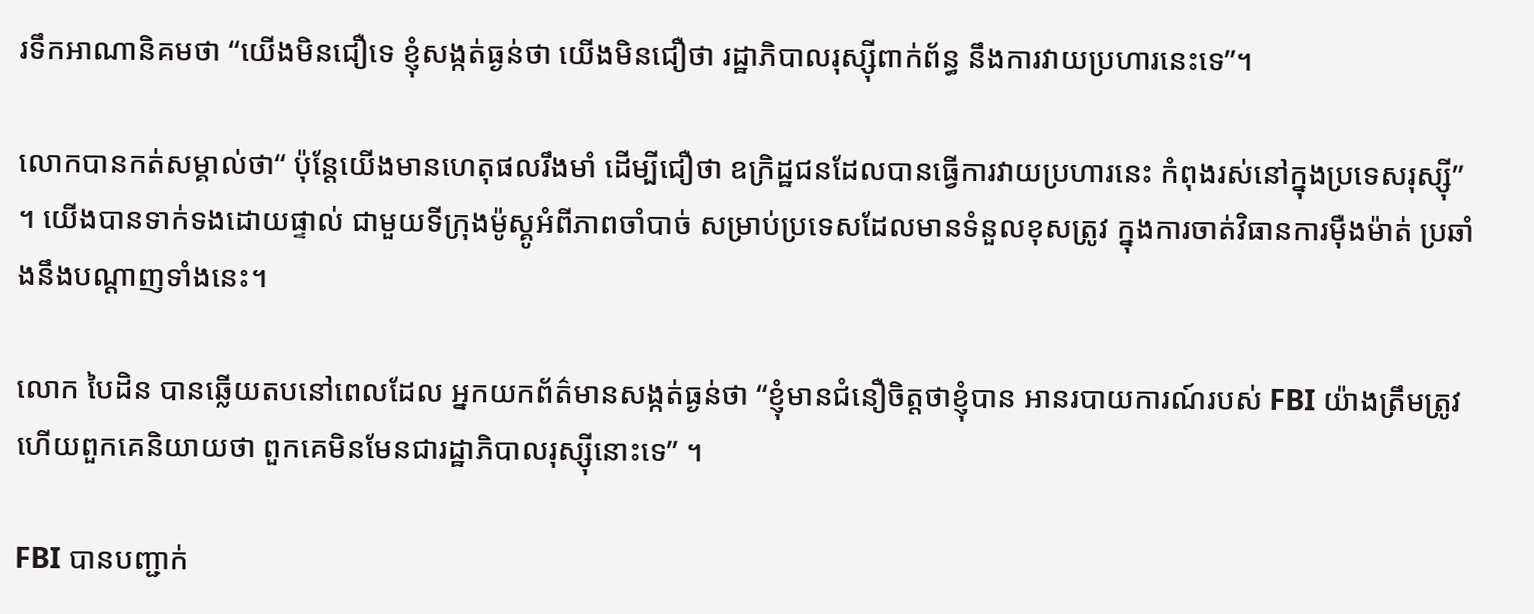រទឹកអាណានិគមថា “យើងមិនជឿទេ ខ្ញុំសង្កត់ធ្ងន់ថា យើងមិនជឿថា រដ្ឋាភិបាលរុស្ស៊ីពាក់ព័ន្ធ នឹងការវាយប្រហារនេះទេ”។

លោកបានកត់សម្គាល់ថា“ ប៉ុន្តែយើងមានហេតុផលរឹងមាំ ដើម្បីជឿថា ឧក្រិដ្ឋជនដែលបានធ្វើការវាយប្រហារនេះ កំពុងរស់នៅក្នុងប្រទេសរុស្ស៊ី” ។ យើងបានទាក់ទងដោយផ្ទាល់ ជាមួយទីក្រុងម៉ូស្គូអំពីភាពចាំបាច់ សម្រាប់ប្រទេសដែលមានទំនួលខុសត្រូវ ក្នុងការចាត់វិធានការម៉ឺងម៉ាត់ ប្រឆាំងនឹងបណ្តាញទាំងនេះ។

លោក បៃដិន បានឆ្លើយតបនៅពេលដែល អ្នកយកព័ត៌មានសង្កត់ធ្ងន់ថា “ខ្ញុំមានជំនឿចិត្តថាខ្ញុំបាន អានរបាយការណ៍របស់ FBI យ៉ាងត្រឹមត្រូវហើយពួកគេនិយាយថា ពួកគេមិនមែនជារដ្ឋាភិបាលរុស្ស៊ីនោះទេ” ។

FBI បានបញ្ជាក់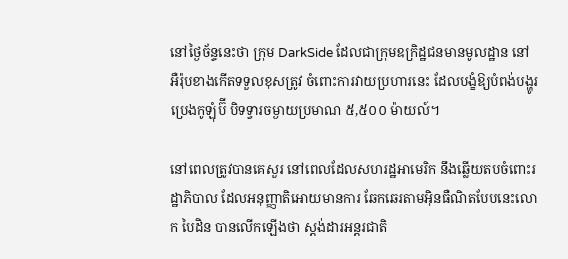នៅថ្ងៃច័ន្ទនេះថា ក្រុម DarkSide ដែលជាក្រុមឧក្រិដ្ឋជនមានមូលដ្ឋាន នៅអឺរ៉ុបខាងកើតទទួលខុសត្រូវ ចំពោះការវាយប្រហារនេះ ដែលបង្ខំឱ្យបំពង់បង្ហូរប្រេងកូឡុំប៊ី បិទទ្វារចម្ងាយប្រមាណ ៥,៥០០ ម៉ាយល៍។

នៅពេលត្រូវបានគេសួរ នៅពេលដែលសហរដ្ឋអាមេរិក នឹងឆ្លើយតបចំពោះរដ្ឋាភិបាល ដែលអនុញ្ញាតិអោយមានការ ឆែកឆេរតាមអ៊ិនធឺណិតបែបនេះលោក បៃដិន បានលើកឡើងថា ស្តង់ដារអន្តរជាតិ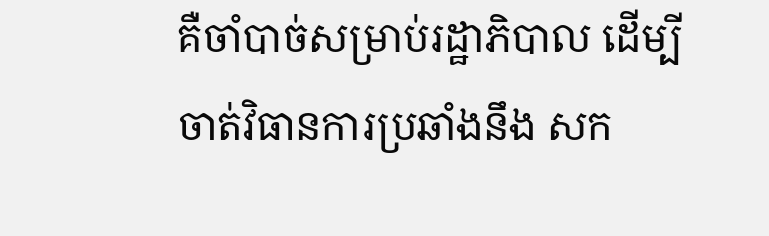គឺចាំបាច់សម្រាប់រដ្ឋាភិបាល ដើម្បីចាត់វិធានការប្រឆាំងនឹង សក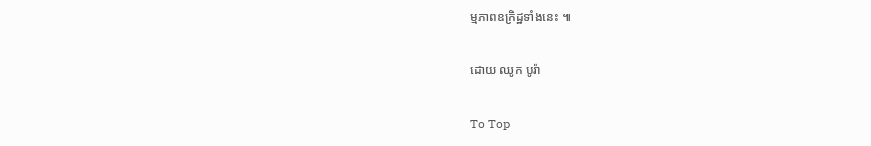ម្មភាពឧក្រិដ្ឋទាំងនេះ ៕

ដោយ ឈូក បូរ៉ា

To Top